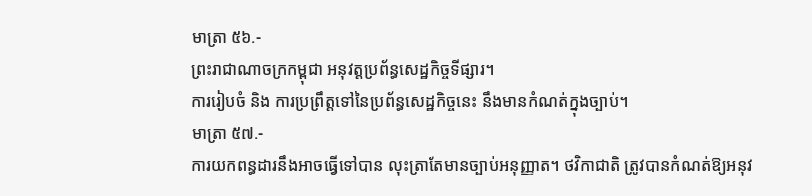មាត្រា ៥៦.-
ព្រះរាជាណាចក្រកម្ពុជា អនុវត្តប្រព័ន្ធសេដ្ឋកិច្ចទីផ្សារ។
ការរៀបចំ និង ការប្រព្រឹត្តទៅនៃប្រព័ន្ធសេដ្ឋកិច្ចនេះ នឹងមានកំណត់ក្នុងច្បាប់។
មាត្រា ៥៧.-
ការយកពន្ធដារនឹងអាចធ្វើទៅបាន លុះត្រាតែមានច្បាប់អនុញ្ញាត។ ថវិកាជាតិ ត្រូវបានកំណត់ឱ្យអនុវ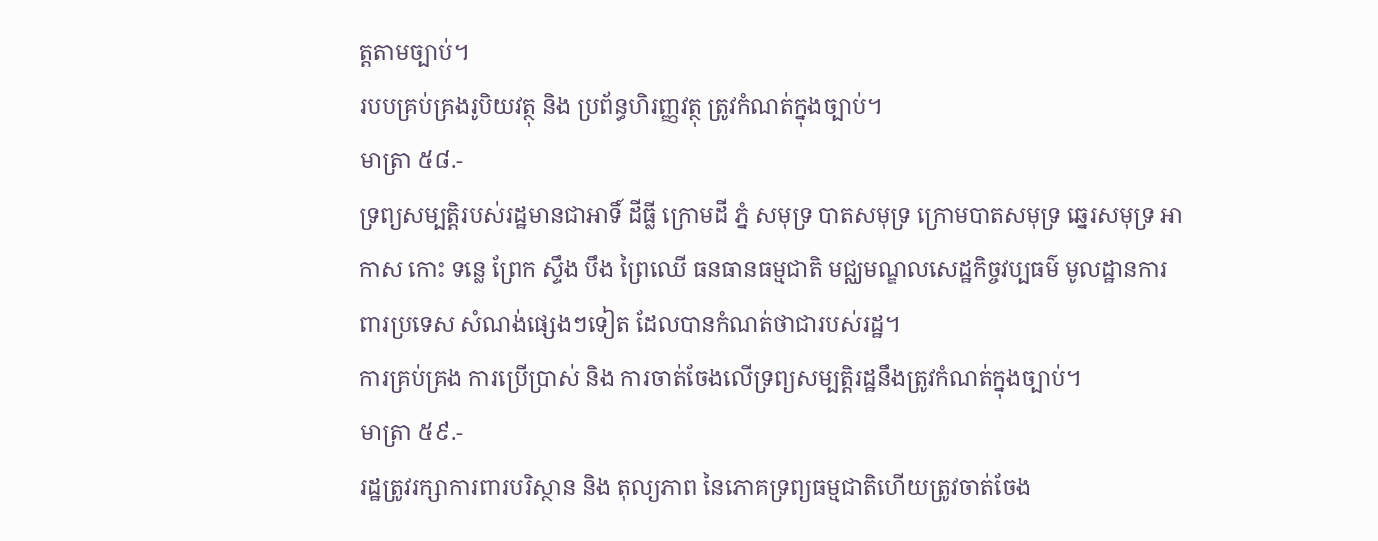ត្តតាមច្បាប់។
របបគ្រប់គ្រងរូបិយវត្ថុ និង ប្រព័ន្ធហិរញ្ញវត្ថុ ត្រូវកំណត់ក្នុងច្បាប់។
មាត្រា ៥៨.-
ទ្រព្យសម្បត្តិរបស់រដ្ឋមានជាអាទិ៍ ដីធ្លី ក្រោមដី ភ្នំ សមុទ្រ បាតសមុទ្រ ក្រោមបាតសមុទ្រ ឆ្នេរសមុទ្រ អាកាស កោះ ទន្លេ ព្រែក ស្ទឹង បឹង ព្រៃឈើ ធនធានធម្មជាតិ មជ្ឈមណ្ឌលសេដ្ឋកិច្ចវប្បធម៌ មូលដ្ឋានការពារប្រទេស សំណង់ផ្សេងៗទៀត ដែលបានកំណត់ថាជារបស់រដ្ឋ។
ការគ្រប់គ្រង ការប្រើប្រាស់ និង ការចាត់ចែងលើទ្រព្យសម្បត្តិរដ្ឋនឹងត្រូវកំណត់ក្នុងច្បាប់។
មាត្រា ៥៩.-
រដ្ឋត្រូវរក្សាការពារបរិស្ថាន និង តុល្យភាព នៃភោគទ្រព្យធម្មជាតិហើយត្រូវចាត់ចែង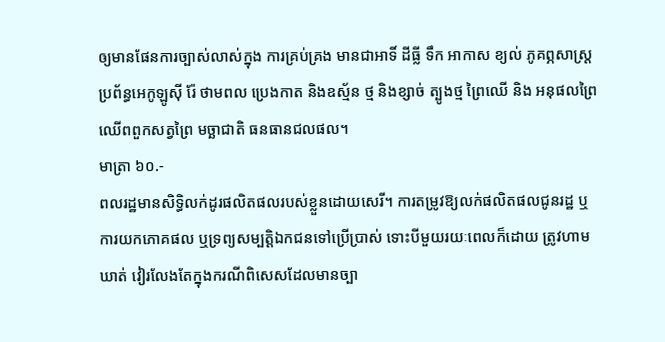ឲ្យមានផែនការច្បាស់លាស់ក្នុង ការគ្រប់គ្រង មានជាអាទិ៍ ដីធ្លី ទឹក អាកាស ខ្យល់ ភូគព្ភសាស្ត្រ ប្រព័ន្ធអេកូឡូស៊ី រ៉ែ ថាមពល ប្រេងកាត និងឧស្ម័ន ថ្ម និងខ្សាច់ ត្បូងថ្ម ព្រៃឈើ និង អនុផលព្រៃឈើពពួកសត្វព្រៃ មច្ឆាជាតិ ធនធានជលផល។
មាត្រា ៦០.-
ពលរដ្ឋមានសិទ្ធិលក់ដូរផលិតផលរបស់ខ្លួនដោយសេរី។ ការតម្រូវឱ្យលក់ផលិតផលជូនរដ្ឋ ឬការយកភោគផល ឬទ្រព្យសម្បត្តិឯកជនទៅប្រើប្រាស់ ទោះបីមួយរយៈពេលក៏ដោយ ត្រូវហាមឃាត់ វៀរលែងតែក្នុងករណីពិសេសដែលមានច្បា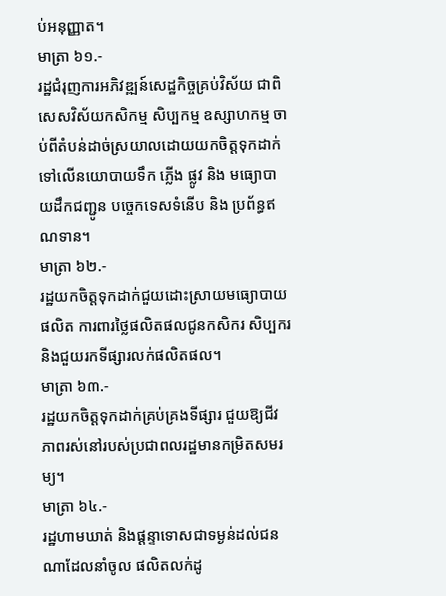ប់អនុញ្ញាត។
មាត្រា ៦១.-
រដ្ឋជំរុញការអភិវឌ្ឍន៍សេដ្ឋកិច្ចគ្រប់វិស័យ ជាពិសេសវិស័យកសិកម្ម សិប្បកម្ម ឧស្សាហកម្ម ចាប់ពីតំបន់ដាច់ស្រយាលដោយយកចិត្តទុកដាក់ទៅលើនយោបាយទឹក ភ្លើង ផ្លូវ និង មធ្យោបាយដឹកជញ្ជូន បច្ចេកទេសទំនើប និង ប្រព័ន្ធឥណទាន។
មាត្រា ៦២.-
រដ្ឋយកចិត្តទុកដាក់ជួយដោះស្រាយមធ្យោបាយផលិត ការពារថ្លៃផលិតផលជូនកសិករ សិប្បករ និងជួយរកទីផ្សារលក់ផលិតផល។
មាត្រា ៦៣.-
រដ្ឋយកចិត្តទុកដាក់គ្រប់គ្រងទីផ្សារ ជួយឱ្យជីវភាពរស់នៅរបស់ប្រជាពលរដ្ឋមានកម្រិតសមរម្យ។
មាត្រា ៦៤.-
រដ្ឋហាមឃាត់ និងផ្ដន្ទាទោសជាទម្ងន់ដល់ជនណាដែលនាំចូល ផលិតលក់ដូ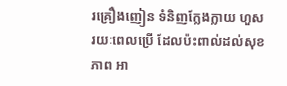រគ្រឿងញៀន ទំនិញក្លែងក្លាយ ហួសរយៈពេលប្រើ ដែលប៉ះពាល់ដល់សុខភាព អា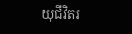យុជីវិតរ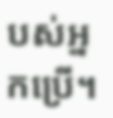បស់អ្នកប្រើ។